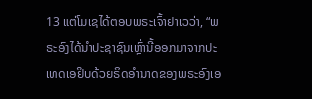13 ແຕ່ໂມເຊໄດ້ຕອບພຣະເຈົ້າຢາເວວ່າ, “ພຣະອົງໄດ້ນຳປະຊາຊົນເຫຼົ່ານີ້ອອກມາຈາກປະເທດເອຢິບດ້ວຍຣິດອຳນາດຂອງພຣະອົງເອ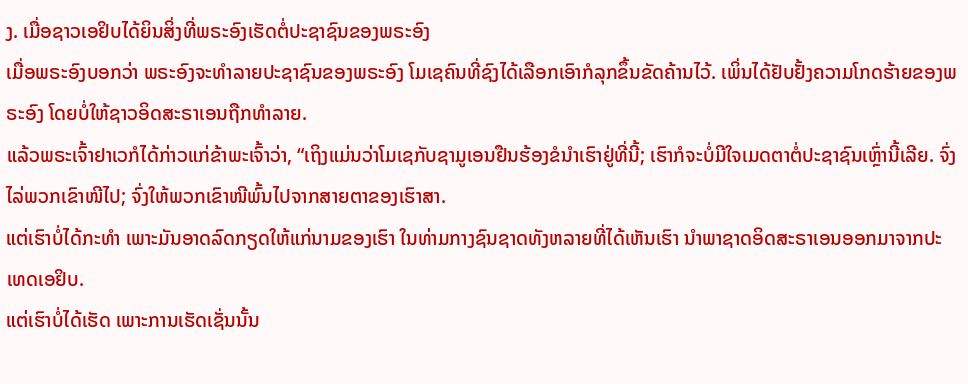ງ. ເມື່ອຊາວເອຢິບໄດ້ຍິນສິ່ງທີ່ພຣະອົງເຮັດຕໍ່ປະຊາຊົນຂອງພຣະອົງ
ເມື່ອພຣະອົງບອກວ່າ ພຣະອົງຈະທຳລາຍປະຊາຊົນຂອງພຣະອົງ ໂມເຊຄົນທີ່ຊົງໄດ້ເລືອກເອົາກໍລຸກຂຶ້ນຂັດຄ້ານໄວ້. ເພິ່ນໄດ້ຢັບຢັ້ງຄວາມໂກດຮ້າຍຂອງພຣະອົງ ໂດຍບໍ່ໃຫ້ຊາວອິດສະຣາເອນຖືກທຳລາຍ.
ແລ້ວພຣະເຈົ້າຢາເວກໍໄດ້ກ່າວແກ່ຂ້າພະເຈົ້າວ່າ, “ເຖິງແມ່ນວ່າໂມເຊກັບຊາມູເອນຢືນຮ້ອງຂໍນຳເຮົາຢູ່ທີ່ນີ້; ເຮົາກໍຈະບໍ່ມີໃຈເມດຕາຕໍ່ປະຊາຊົນເຫຼົ່ານີ້ເລີຍ. ຈົ່ງໄລ່ພວກເຂົາໜີໄປ; ຈົ່ງໃຫ້ພວກເຂົາໜີພົ້ນໄປຈາກສາຍຕາຂອງເຮົາສາ.
ແຕ່ເຮົາບໍ່ໄດ້ກະທຳ ເພາະມັນອາດລົດກຽດໃຫ້ແກ່ນາມຂອງເຮົາ ໃນທ່າມກາງຊົນຊາດທັງຫລາຍທີ່ໄດ້ເຫັນເຮົາ ນຳພາຊາດອິດສະຣາເອນອອກມາຈາກປະເທດເອຢິບ.
ແຕ່ເຮົາບໍ່ໄດ້ເຮັດ ເພາະການເຮັດເຊັ່ນນັ້ນ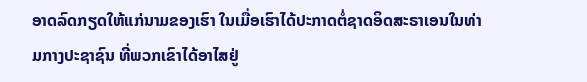ອາດລົດກຽດໃຫ້ແກ່ນາມຂອງເຮົາ ໃນເມື່ອເຮົາໄດ້ປະກາດຕໍ່ຊາດອິດສະຣາເອນໃນທ່າມກາງປະຊາຊົນ ທີ່ພວກເຂົາໄດ້ອາໄສຢູ່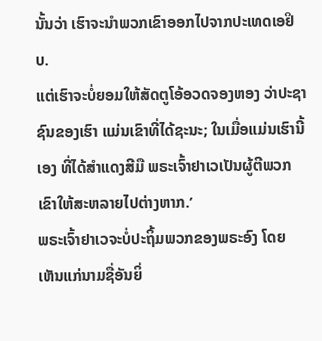ນັ້ນວ່າ ເຮົາຈະນຳພວກເຂົາອອກໄປຈາກປະເທດເອຢິບ.
ແຕ່ເຮົາຈະບໍ່ຍອມໃຫ້ສັດຕູໂອ້ອວດຈອງຫອງ ວ່າປະຊາຊົນຂອງເຮົາ ແມ່ນເຂົາທີ່ໄດ້ຊະນະ; ໃນເມື່ອແມ່ນເຮົານີ້ເອງ ທີ່ໄດ້ສຳແດງສີມື ພຣະເຈົ້າຢາເວເປັນຜູ້ຕີພວກເຂົາໃຫ້ສະຫລາຍໄປຕ່າງຫາກ.’
ພຣະເຈົ້າຢາເວຈະບໍ່ປະຖິ້ມພວກຂອງພຣະອົງ ໂດຍເຫັນແກ່ນາມຊື່ອັນຍິ່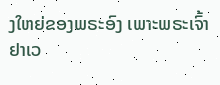ງໃຫຍ່ຂອງພຣະອົງ ເພາະພຣະເຈົ້າຢາເວ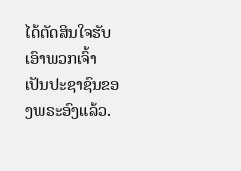ໄດ້ຕັດສິນໃຈຮັບເອົາພວກເຈົ້າ ເປັນປະຊາຊົນຂອງພຣະອົງແລ້ວ.